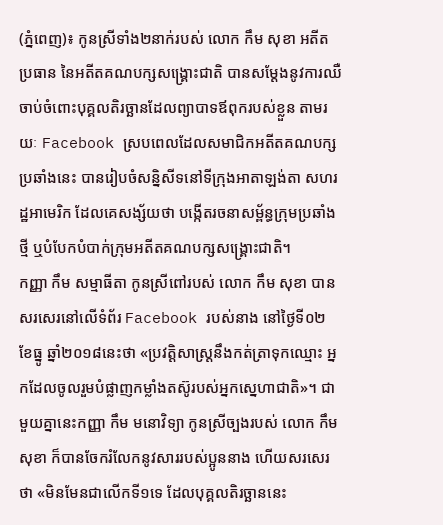(ភ្នំពេញ)៖ កូនស្រីទាំង២នាក់របស់ លោក កឹម សុខា អតីតប្រធាន នៃអតីតគណបក្សសង្រ្គោះជាតិ បានសម្តែងនូវការឈឺចាប់ចំពោះបុគ្គលតិរច្ឆានដែលព្យាបាទឪពុករបស់ខ្លួន តាមរយៈ Facebook ស្របពេលដែលសមាជិកអតីតគណបក្សប្រឆាំងនេះ បានរៀបចំសន្និសីទនៅទីក្រុងអាតាឡង់តា សហរដ្ឋអាមេរិក ដែលគេសង្ស័យថា បង្កើតរចនាសម្ព័ន្ធក្រុមប្រឆាំងថ្មី ឬបំបែកបំបាក់ក្រុមអតីតគណបក្សសង្រ្គោះជាតិ។
កញ្ញា កឹម សម្មាធីតា កូនស្រីពៅរបស់ លោក កឹម សុខា បានសរសេរនៅលើទំព័រ Facebook របស់នាង នៅថ្ងៃទី០២ ខែធ្នូ ឆ្នាំ២០១៨នេះថា «ប្រវត្តិសាស្រ្តនឹងកត់ត្រាទុកឈ្មោះ អ្នកដែលចូលរួមបំផ្លាញកម្លាំងតស៊ូរបស់អ្នកស្នេហាជាតិ»។ ជាមួយគ្នានេះកញ្ញា កឹម មនោវិទ្យា កូនស្រីច្បងរបស់ លោក កឹម សុខា ក៏បានចែករំលែកនូវសាររបស់ប្អូននាង ហើយសរសេរថា «មិនមែនជាលើកទី១ទេ ដែលបុគ្គលតិរច្ឆាននេះ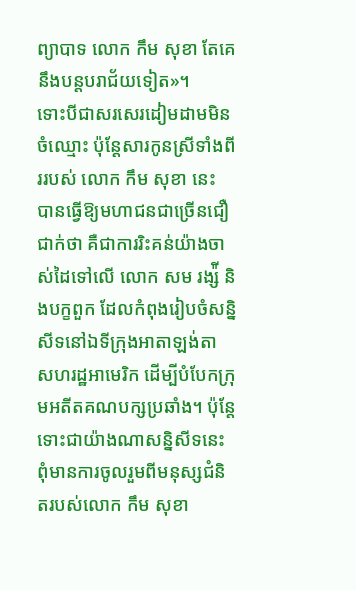ព្យាបាទ លោក កឹម សុខា តែគេនឹងបន្តបរាជ័យទៀត»។
ទោះបីជាសរសេរដៀមដាមមិនចំឈ្មោះ ប៉ុន្តែសារកូនស្រីទាំងពីររបស់ លោក កឹម សុខា នេះ បានធ្វើឱ្យមហាជនជាច្រើនជឿជាក់ថា គឺជាការរិះគន់យ៉ាងចាស់ដៃទៅលើ លោក សម រង្ស៉ី និងបក្ខពួក ដែលកំពុងរៀបចំសន្និសីទនៅឯទីក្រុងអាតាឡង់តា សហរដ្ឋអាមេរិក ដើម្បីបំបែកក្រុមអតីតគណបក្សប្រឆាំង។ ប៉ុន្តែទោះជាយ៉ាងណាសន្និសីទនេះ ពុំមានការចូលរួមពីមនុស្សជំនិតរបស់លោក កឹម សុខា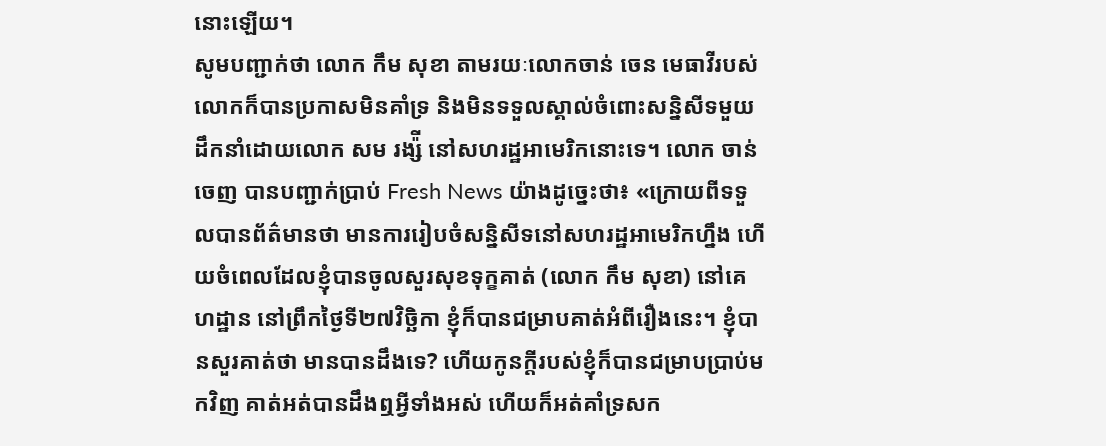នោះឡើយ។
សូមបញ្ជាក់ថា លោក កឹម សុខា តាមរយៈលោកចាន់ ចេន មេធាវីរបស់លោកក៏បានប្រកាសមិនគាំទ្រ និងមិនទទួលស្គាល់ចំពោះសន្និសីទមួយដឹកនាំដោយលោក សម រង្ស៉ី នៅសហរដ្ឋអាមេរិកនោះទេ។ លោក ចាន់ ចេញ បានបញ្ជាក់ប្រាប់ Fresh News យ៉ាងដូច្នេះថា៖ «ក្រោយពីទទួលបានព័ត៌មានថា មានការរៀបចំសន្និសីទនៅសហរដ្ឋអាមេរិកហ្នឹង ហើយចំពេលដែលខ្ញុំបានចូលសួរសុខទុក្ខគាត់ (លោក កឹម សុខា) នៅគេហដ្ឋាន នៅព្រឹកថ្ងៃទី២៧វិច្ឆិកា ខ្ញុំក៏បានជម្រាបគាត់អំពីរឿងនេះ។ ខ្ញុំបានសួរគាត់ថា មានបានដឹងទេ? ហើយកូនក្តីរបស់ខ្ញុំក៏បានជម្រាបប្រាប់មកវិញ គាត់អត់បានដឹងឮអ្វីទាំងអស់ ហើយក៏អត់គាំទ្រសក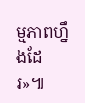ម្មភាពហ្នឹងដែរ»៕